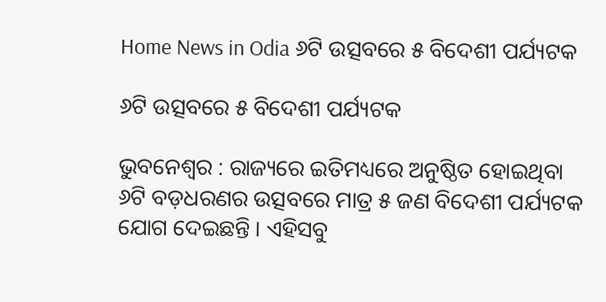Home News in Odia ୬ଟି ଉତ୍ସବରେ ୫ ବିଦେଶୀ ପର୍ଯ୍ୟଟକ

୬ଟି ଉତ୍ସବରେ ୫ ବିଦେଶୀ ପର୍ଯ୍ୟଟକ

ଭୁବନେଶ୍ୱର : ରାଜ୍ୟରେ ଇତିମଧ୍ୟରେ ଅନୁଷ୍ଠିତ ହୋଇଥିବା ୬ଟି ବଡ଼ଧରଣର ଉତ୍ସବରେ ମାତ୍ର ୫ ଜଣ ବିଦେଶୀ ପର୍ଯ୍ୟଟକ ଯୋଗ ଦେଇଛନ୍ତି । ଏହିସବୁ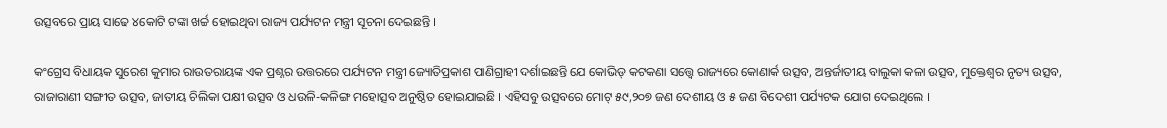ଉତ୍ସବରେ ପ୍ରାୟ ସାଢେ ୪କୋଟି ଟଙ୍କା ଖର୍ଚ୍ଚ ହୋଇଥିବା ରାଜ୍ୟ ପର୍ଯ୍ୟଟନ ମନ୍ତ୍ରୀ ସୂଚନା ଦେଇଛନ୍ତି ।

କଂଗ୍ରେସ ବିଧାୟକ ସୁରେଶ କୁମାର ରାଉତରାୟଙ୍କ ଏକ ପ୍ରଶ୍ନର ଉତ୍ତରରେ ପର୍ଯ୍ୟଟନ ମନ୍ତ୍ରୀ ଜ୍ୟୋତିପ୍ରକାଶ ପାଣିଗ୍ରାହୀ ଦର୍ଶାଇଛନ୍ତି ଯେ କୋଭିଡ୍‍ କଟକଣା ସତ୍ତ୍ୱେ ରାଜ୍ୟରେ କୋଣାର୍କ ଉତ୍ସବ, ଅନ୍ତର୍ଜାତୀୟ ବାଲୁକା କଳା ଉତ୍ସବ, ମୁକ୍ତେଶ୍ୱର ନୃତ୍ୟ ଉତ୍ସବ, ରାଜାରାଣୀ ସଙ୍ଗୀତ ଉତ୍ସବ, ଜାତୀୟ ଚିଲିକା ପକ୍ଷୀ ଉତ୍ସବ ଓ ଧଉଳି-କଳିଙ୍ଗ ମହୋତ୍ସବ ଅନୁଷ୍ଠିତ ହୋଇଯାଇଛି । ଏହିସବୁ ଉତ୍ସବରେ ମୋଟ୍‍ ୫୯,୨୦୭ ଜଣ ଦେଶୀୟ ଓ ୫ ଜଣ ବିଦେଶୀ ପର୍ଯ୍ୟଟକ ଯୋଗ ଦେଇଥିଲେ ।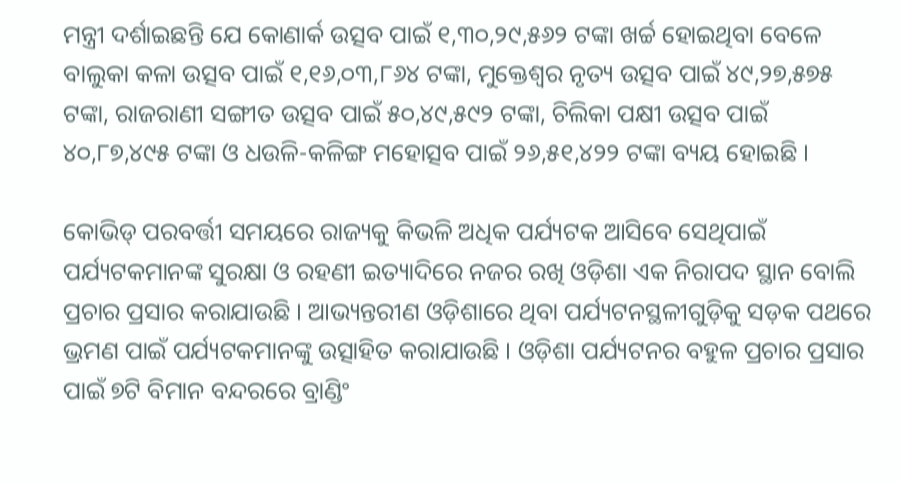ମନ୍ତ୍ରୀ ଦର୍ଶାଇଛନ୍ତି ଯେ କୋଣାର୍କ ଉତ୍ସବ ପାଇଁ ୧,୩୦,୨୯,୫୬୨ ଟଙ୍କା ଖର୍ଚ୍ଚ ହୋଇଥିବା ବେଳେ ବାଲୁକା କଳା ଉତ୍ସବ ପାଇଁ ୧,୧୬,୦୩,୮୬୪ ଟଙ୍କା, ମୁକ୍ତେଶ୍ୱର ନୃତ୍ୟ ଉତ୍ସବ ପାଇଁ ୪୯,୨୭,୫୭୫ ଟଙ୍କା, ରାଜରାଣୀ ସଙ୍ଗୀତ ଉତ୍ସବ ପାଇଁ ୫୦,୪୯,୫୯୨ ଟଙ୍କା, ଚିଲିକା ପକ୍ଷୀ ଉତ୍ସବ ପାଇଁ ୪୦,୮୭,୪୯୫ ଟଙ୍କା ଓ ଧଉଳି-କଳିଙ୍ଗ ମହୋତ୍ସବ ପାଇଁ ୨୬,୫୧,୪୨୨ ଟଙ୍କା ବ୍ୟୟ ହୋଇଛି ।

କୋଭିଡ୍‍ ପରବର୍ତ୍ତୀ ସମୟରେ ରାଜ୍ୟକୁ କିଭଳି ଅଧିକ ପର୍ଯ୍ୟଟକ ଆସିବେ ସେଥିପାଇଁ ପର୍ଯ୍ୟଟକମାନଙ୍କ ସୁରକ୍ଷା ଓ ରହଣୀ ଇତ୍ୟାଦିରେ ନଜର ରଖି ଓଡ଼ିଶା ଏକ ନିରାପଦ ସ୍ଥାନ ବୋଲି ପ୍ରଚାର ପ୍ରସାର କରାଯାଉଛି । ଆଭ୍ୟନ୍ତରୀଣ ଓଡ଼ିଶାରେ ଥିବା ପର୍ଯ୍ୟଟନସ୍ଥଳୀଗୁଡ଼ିକୁ ସଡ଼କ ପଥରେ ଭ୍ରମଣ ପାଇଁ ପର୍ଯ୍ୟଟକମାନଙ୍କୁ ଉତ୍ସାହିତ କରାଯାଉଛି । ଓଡ଼ିଶା ପର୍ଯ୍ୟଟନର ବହୁଳ ପ୍ରଚାର ପ୍ରସାର ପାଇଁ ୭ଟି ବିମାନ ବନ୍ଦରରେ ବ୍ରାଣ୍ଡିଂ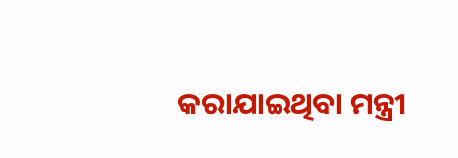କରାଯାଇଥିବା ମନ୍ତ୍ରୀ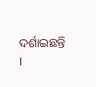ଦର୍ଶାଇଛନ୍ତି ।